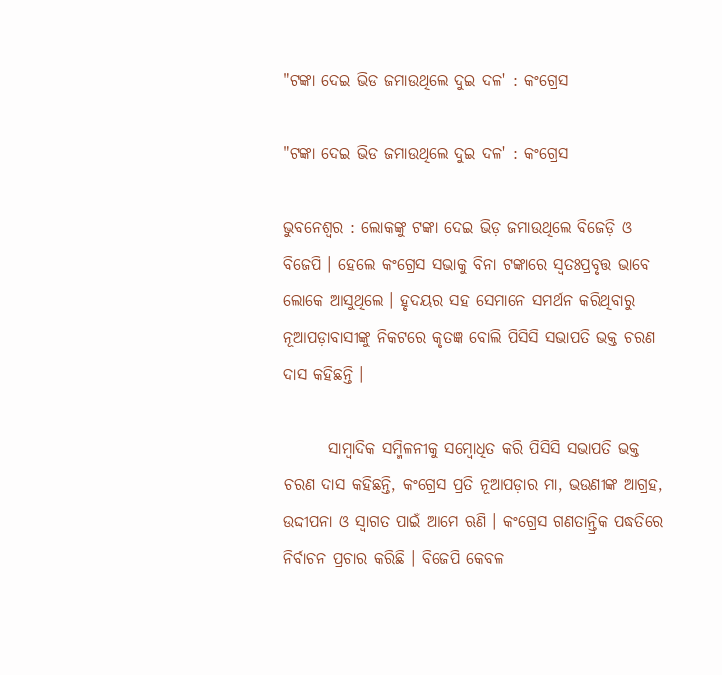"ଟଙ୍କା ଦେଇ ଭିଡ ଜମାଉଥିଲେ ଦୁଇ ଦଳ' : କଂଗ୍ରେସ

"ଟଙ୍କା ଦେଇ ଭିଡ ଜମାଉଥିଲେ ଦୁଇ ଦଳ' : କଂଗ୍ରେସ

ଭୁବନେଶ୍ୱର : ଲୋକଙ୍କୁ ଟଙ୍କା ଦେଇ ଭିଡ଼ ଜମାଉଥିଲେ ବିଜେଡ଼ି ଓ ବିଜେପି । ହେଲେ କଂଗ୍ରେସ ସଭାକୁ ବିନା ଟଙ୍କାରେ ସ୍ୱତଃପ୍ରବୃତ୍ତ ଭାବେ ଲୋକେ ଆସୁଥିଲେ । ହୃଦୟର ସହ ସେମାନେ ସମର୍ଥନ କରିଥିବାରୁ ନୂଆପଡ଼ାବାସୀଙ୍କୁ ନିକଟରେ କୃତଜ୍ଞ ବୋଲି ପିସିସି ସଭାପତି ଭକ୍ତ ଚରଣ ଦାସ କହିଛନ୍ତି ।

       ସାମ୍ବାଦିକ ସମ୍ମିଳନୀକୁ ସମ୍ବୋଧିତ କରି ପିସିସି ସଭାପତି ଭକ୍ତ ଚରଣ ଦାସ କହିଛନ୍ତି, କଂଗ୍ରେସ ପ୍ରତି ନୂଆପଡ଼ାର ମା, ଭଉଣୀଙ୍କ ଆଗ୍ରହ, ଉଦ୍ଦୀପନା ଓ ସ୍ୱାଗତ ପାଇଁ ଆମେ ଋଣି । କଂଗ୍ରେସ ଗଣତାନ୍ତ୍ରିକ ପଦ୍ଧତିରେ ନିର୍ବାଚନ ପ୍ରଚାର କରିଛି । ବିଜେପି କେବଳ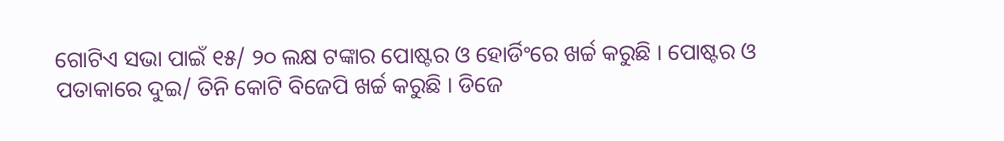ଗୋଟିଏ ସଭା ପାଇଁ ୧୫/ ୨୦ ଲକ୍ଷ ଟଙ୍କାର ପୋଷ୍ଟର ଓ ହୋର୍ଡିଂରେ ଖର୍ଚ୍ଚ କରୁଛି । ପୋଷ୍ଟର ଓ ପତାକାରେ ଦୁଇ/ ତିନି କୋଟି ବିଜେପି ଖର୍ଚ୍ଚ କରୁଛି । ଡିଜେ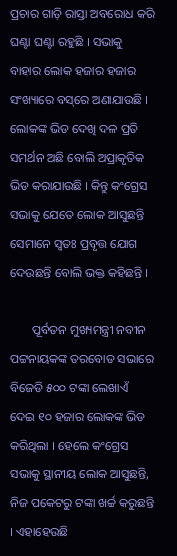ପ୍ରଚାର ଗାଡ଼ି ରାସ୍ତା ଅବରୋଧ କରି ଘଣ୍ଟା ଘଣ୍ଟା ରହୁଛି । ସଭାକୁ ବାହାର ଲୋକ ହଜାର ହଜାର ସଂଖ୍ୟାରେ ବସ୍‌ରେ ଅଣାଯାଉଛି । ଲୋକଙ୍କ ଭିଡ ଦେଖି ଦଳ ପ୍ରତି ସମର୍ଥନ ଅଛି ବୋଲି ଅପ୍ରାକୃତିକ ଭିଡ କରାଯାଉଛି । କିନ୍ତୁ କଂଗ୍ରେସ ସଭାକୁ ଯେତେ ଲୋକ ଆସୁଛନ୍ତି ସେମାନେ ସ୍ୱତଃ ପ୍ରବୃତ୍ତ ଯୋଗ ଦେଉଛନ୍ତି ବୋଲି ଭକ୍ତ କହିଛନ୍ତି ।

       ପୂର୍ବତନ ମୁଖ୍ୟମନ୍ତ୍ରୀ ନବୀନ ପଟ୍ଟନାୟକଙ୍କ ତରବୋଡ ସଭାରେ ବିଜେଡି ୫୦୦ ଟଙ୍କା ଲେଖାଏଁ ଦେଇ ୧୦ ହଜାର ଲୋକଙ୍କ ଭିଡ କରିଥିଲା । ହେଲେ କଂଗ୍ରେସ ସଭାକୁ ସ୍ଥାନୀୟ ଲୋକ ଆସୁଛନ୍ତି, ନିଜ ପକେଟରୁ ଟଙ୍କା ଖର୍ଚ୍ଚ କରୁଛନ୍ତି । ଏହାହେଉଛି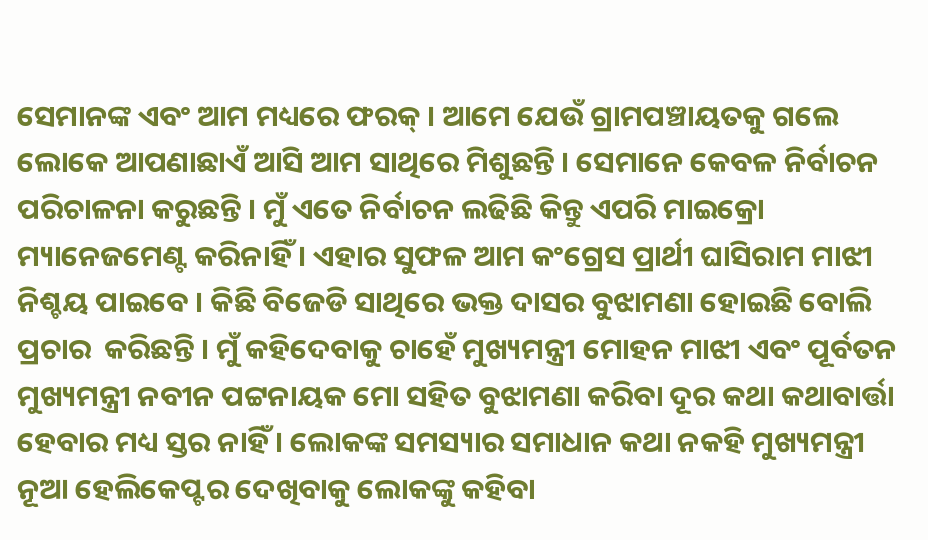ସେମାନଙ୍କ ଏବଂ ଆମ ମଧ୍ୟରେ ଫରକ୍‌ । ଆମେ ଯେଉଁ ଗ୍ରାମପଞ୍ଚାୟତକୁ ଗଲେ ଲୋକେ ଆପଣାଛାଏଁ ଆସି ଆମ ସାଥିରେ ମିଶୁଛନ୍ତି । ସେମାନେ କେବଳ ନିର୍ବାଚନ ପରିଚାଳନା କରୁଛନ୍ତି । ମୁଁ ଏତେ ନିର୍ବାଚନ ଲଢିଛି କିନ୍ତୁ ଏପରି ମାଇକ୍ରୋ ମ୍ୟାନେଜମେଣ୍ଟ କରିନାହିଁ । ଏହାର ସୁଫଳ ଆମ କଂଗ୍ରେସ ପ୍ରାର୍ଥୀ ଘାସିରାମ ମାଝୀ ନିଶ୍ଚୟ ପାଇବେ । କିଛି ବିଜେଡି ସାଥିରେ ଭକ୍ତ ଦାସର ବୁଝାମଣା ହୋଇଛି ବୋଲି ପ୍ରଚାର  କରିଛନ୍ତି । ମୁଁ କହିଦେବାକୁ ଚାହେଁ ମୁଖ୍ୟମନ୍ତ୍ରୀ ମୋହନ ମାଝୀ ଏବଂ ପୂର୍ବତନ ମୁଖ୍ୟମନ୍ତ୍ରୀ ନବୀନ ପଟ୍ଟନାୟକ ମୋ ସହିତ ବୁଝାମଣା କରିବା ଦୂର କଥା କଥାବାର୍ତ୍ତା ହେବାର ମଧ୍ୟ ସ୍ତର ନାହିଁ । ଲୋକଙ୍କ ସମସ୍ୟାର ସମାଧାନ କଥା ନକହି ମୁଖ୍ୟମନ୍ତ୍ରୀ ନୂଆ ହେଲିକେପ୍ଟର ଦେଖିବାକୁ ଲୋକଙ୍କୁ କହିବା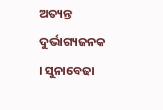ଅତ୍ୟନ୍ତ ଦୁର୍ଭାଗ୍ୟଜନକ । ସୁନାବେଢା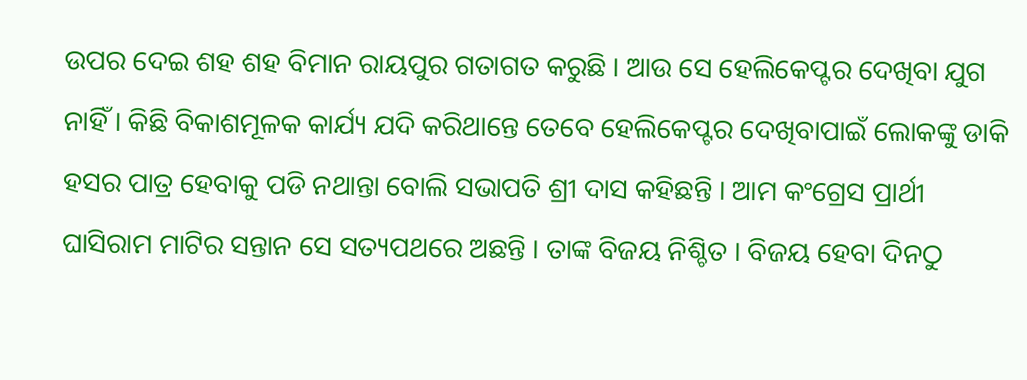ଉପର ଦେଇ ଶହ ଶହ ବିମାନ ରାୟପୁର ଗତାଗତ କରୁଛି । ଆଉ ସେ ହେଲିକେପ୍ଟର ଦେଖିବା ଯୁଗ ନାହିଁ । କିଛି ବିକାଶମୂଳକ କାର୍ଯ୍ୟ ଯଦି କରିଥାନ୍ତେ ତେବେ ହେଲିକେପ୍ଟର ଦେଖିବାପାଇଁ ଲୋକଙ୍କୁ ଡାକି ହସର ପାତ୍ର ହେବାକୁ ପଡି ନଥାନ୍ତା ବୋଲି ସଭାପତି ଶ୍ରୀ ଦାସ କହିଛନ୍ତି । ଆମ କଂଗ୍ରେସ ପ୍ରାର୍ଥୀ ଘାସିରାମ ମାଟିର ସନ୍ତାନ ସେ ସତ୍ୟପଥରେ ଅଛନ୍ତି । ତାଙ୍କ ବିଜୟ ନିଶ୍ଚିତ । ବିଜୟ ହେବା ଦିନଠୁ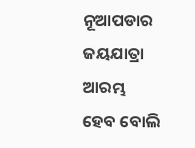ନୂଆପଡାର ଜୟଯାତ୍ରା ଆରମ୍ଭ ହେବ ବୋଲି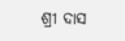ଶ୍ରୀ ଦାସ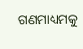ଗଣମାଧ୍ୟମକୁ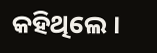କହିଥିଲେ ।